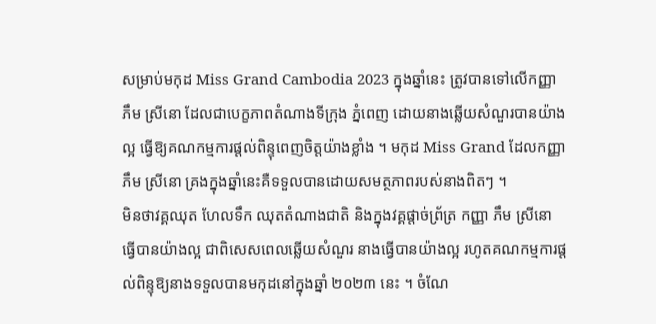សម្រាប់មកុដ Miss Grand Cambodia 2023 ក្នុងឆ្នាំនេះ ត្រូវបានទៅលើកញ្ញា ភឹម ស្រីនោ ដែលជាបេក្ខភាពតំណាងទីក្រុង ភ្នំពេញ ដោយនាងឆ្លើយសំណួរបានយ៉ាងល្អ ធ្វើឱ្យគណកម្មការផ្តល់ពិន្ទុពេញចិត្តយ៉ាងខ្លាំង ។ មកុដ Miss Grand ដែលកញ្ញា ភឹម ស្រីនោ គ្រងក្នុងឆ្នាំនេះគឺទទួលបានដោយសមត្ថភាពរបស់នាងពិតៗ ។
មិនថាវគ្គឈុត ហែលទឹក ឈុតតំណាងជាតិ និងក្នុងវគ្គផ្តាច់ព្រ័ត្រ កញ្ញា ភឹម ស្រីនោ ធ្វើបានយ៉ាងល្អ ជាពិសេសពេលឆ្លើយសំណួរ នាងធ្វើបានយ៉ាងល្អ រហូតគណកម្មការផ្តល់ពិន្ទុឱ្យនាងទទួលបានមកុដនៅក្នុងឆ្នាំ ២០២៣ នេះ ។ ចំណែ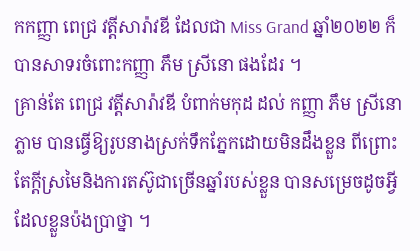កកញ្ញា ពេជ្រ វត្តីសារ៉ាវឌី ដែលជា Miss Grand ឆ្នាំ២០២២ ក៏បានសាទរចំពោះកញ្ញា ភឹម ស្រីនោ ផងដែរ ។
គ្រាន់តែ ពេជ្រ វត្តីសារ៉ាវឌី បំពាក់មកុដ ដល់ កញ្ញា ភឹម ស្រីនោ ភ្លាម បានធ្វើឱ្យរូបនាងស្រក់ទឹកភ្នែកដោយមិនដឹងខ្លួន ពីព្រោះតែក្តីស្រមៃនិងការតស៊ូជាច្រើនឆ្នាំរបស់ខ្លួន បានសម្រេចដូចអ្វីដែលខ្លួនប៉ងប្រាថ្នា ។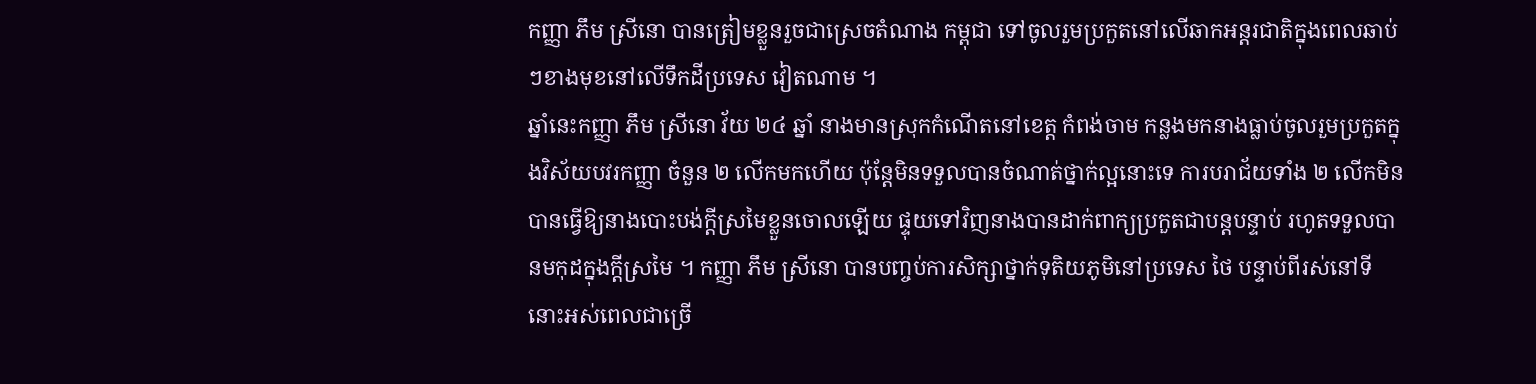កញ្ញា ភឹម ស្រីនោ បានត្រៀមខ្លួនរួចជាស្រេចតំណាង កម្ពុជា ទៅចូលរួមប្រកួតនៅលើឆាកអន្តរជាតិក្នុងពេលឆាប់ៗខាងមុខនៅលើទឹកដីប្រទេស វៀតណាម ។
ឆ្នាំនេះកញ្ញា ភឹម ស្រីនោ វ័យ ២៤ ឆ្នាំ នាងមានស្រុកកំណើតនៅខេត្ត កំពង់ចាម កន្លងមកនាងធ្លាប់ចូលរួមប្រកួតក្នុងវិស័យបវរកញ្ញា ចំនួន ២ លើកមកហើយ ប៉ុន្តែមិនទទួលបានចំណាត់ថ្នាក់ល្អនោះទេ ការបរាជ័យទាំង ២ លើកមិនបានធ្វើឱ្យនាងបោះបង់ក្តីស្រមៃខ្លួនចោលឡើយ ផ្ទុយទៅវិញនាងបានដាក់ពាក្យប្រកួតជាបន្តបន្ទាប់ រហូតទទួលបានមកុដក្នុងក្តីស្រមៃ ។ កញ្ញា ភឹម ស្រីនោ បានបញ្ចប់ការសិក្សាថ្នាក់ទុតិយភូមិនៅប្រទេស ថៃ បន្ទាប់ពីរស់នៅទីនោះអស់ពេលជាច្រើ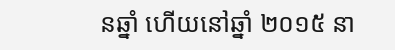នឆ្នាំ ហើយនៅឆ្នាំ ២០១៥ នា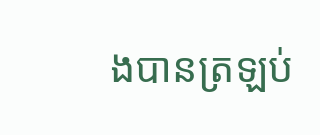ងបានត្រឡប់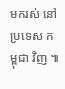មករស់ នៅប្រទេស កម្ពុជា វិញ ៕